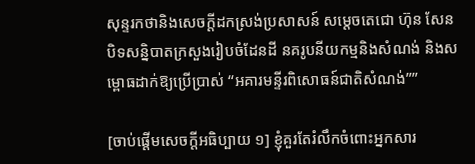សុន្ទរកថានិងសេចក្តីដកស្រង់ប្រសាសន៍ សម្តេចតេជោ ហ៊ុន សែន បិទសន្និបាតក្រសួងរៀបចំដែនដី នគរូបនីយកម្មនិងសំណង់ និងសម្ពោធដាក់ឱ្យប្រើប្រាស់ “អគារមន្ទីរពិសោធន៍ជាតិសំណង់””

[ចាប់ផ្តើមសេចក្តីអធិប្បាយ ១] ខ្ញុំគួរតែរំលឹកចំពោះអ្នកសារ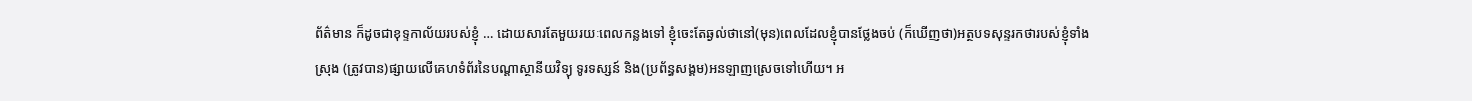ព័ត៌មាន ក៏ដូចជាខុទ្ទកាល័យរបស់ខ្ញុំ … ដោយសារតែមួយរយៈពេលកន្លងទៅ ខ្ញុំចេះតែឆ្ងល់ថានៅ(មុន)ពេលដែលខ្ញុំបានថ្លែងចប់ (ក៏ឃើញថា)អត្ថបទសុន្ទរកថារបស់ខ្ញុំទាំងស្រុង (ត្រូវបាន)ផ្សាយលើគេហទំព័រនៃបណ្តាស្ថានីយវិទ្យុ ទូរទស្សន៍ និង(ប្រព័ន្ធសង្គម)អនឡាញស្រេចទៅហើយ។ អ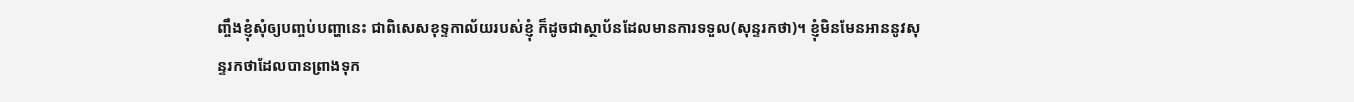ញ្ចឹងខ្ញុំសុំឲ្យបញ្ចប់បញ្ហានេះ ជាពិសេសខុទ្ទកាល័យរបស់ខ្ញុំ ក៏ដូចជាស្ថាប័នដែលមានការទទួល(សុន្ទរកថា)។ ខ្ញុំមិនមែនអាននូវសុន្ទរកថាដែលបានព្រាងទុក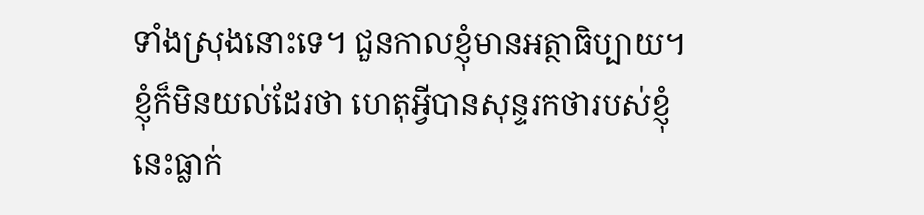ទាំងស្រុងនោះទេ។ ជួនកាលខ្ញុំមានអត្ថាធិប្បាយ។ ខ្ញុំក៏មិនយល់ដែរថា ហេតុអ្វីបានសុន្ទរកថារបស់ខ្ញុំនេះធ្លាក់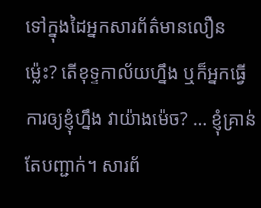ទៅក្នុងដៃអ្នកសារព័ត៌មានលឿនម្ល៉េះ? តើខុទ្ទកាល័យហ្នឹង ឬក៏អ្នកធ្វើការឲ្យខ្ញុំហ្នឹង វាយ៉ាងម៉េច? … ខ្ញុំគ្រាន់តែបញ្ជាក់។ សារព័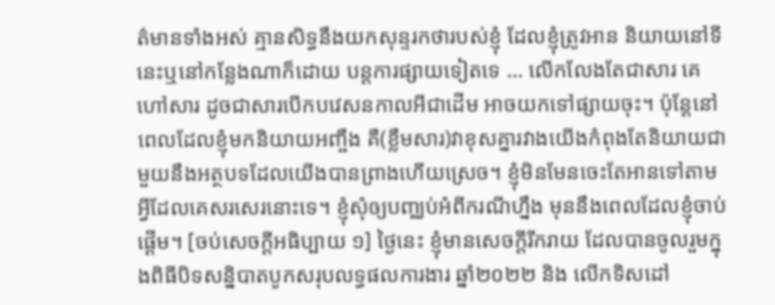ត៌មានទាំងអស់ គ្មានសិទ្ធនឹងយកសុន្ទរកថារបស់ខ្ញុំ ដែលខ្ញុំត្រូវអាន និយាយនៅទីនេះឬនៅកន្លែងណាក៏ដោយ បន្តការផ្សាយទៀតទេ … លើកលែងតែជាសារ គេហៅសារ ដូចជាសារបើកបវេសនកាលអីជាដើម អាចយកទៅផ្សាយចុះ។ ប៉ុន្តែនៅ ពេលដែលខ្ញុំមកនិយាយអញ្ចឹង គឺ(ខ្លឹមសារ)វាខុសគ្នារវាងយើងកំពុងតែនិយាយជាមួយនឹងអត្ថបទដែលយើងបានព្រាងហើយស្រេច។ ខ្ញុំមិនមែនចេះតែអានទៅតាមអ្វីដែលគេសរសេរនោះទេ។ ខ្ញុំសុំឲ្យបញ្ឈប់អំពីករណីហ្នឹង មុននឹងពេលដែលខ្ញុំចាប់ផ្តើម។ [ចប់សេចក្តីអធិប្បាយ ១] ថ្ងៃនេះ ខ្ញុំមានសេចក្តីរីករាយ ដែលបានចូលរួមក្នុងពិធីបិទសន្និបាតបូកសរុបលទ្ធផលការងារ ឆ្នាំ២០២២ និង លើកទិសដៅ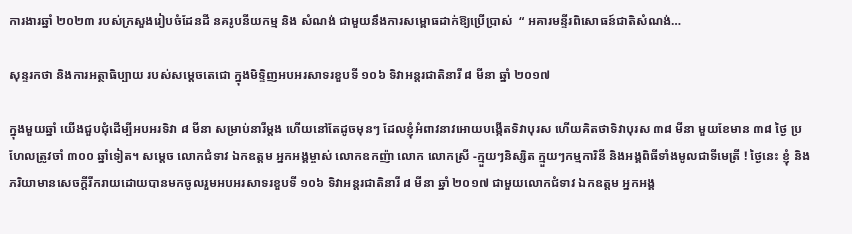ការងារឆ្នាំ ២០២៣ របស់ក្រសួងរៀបចំដែនដី នគរូបនីយកម្ម និង សំណង់ ជាមួយនឹងការសម្ពោធដាក់ឱ្យប្រើប្រាស់  “ អគារមន្ទីរពិសោធន៍ជាតិសំណង់…

សុន្ទរកថា និងការអត្ថាធិប្បាយ របស់សម្តេចតេជោ ក្នុងមិទ្ទិញអបអរសាទរខួបទី ១០៦ ទិវាអន្តរជាតិនារី ៨ មីនា ឆ្នាំ ២០១៧

ក្នុងមួយឆ្នាំ យើងជួបជុំដើម្បីអបអរទិវា ៨ មីនា សម្រាប់នារីម្តង ហើយនៅតែដូចមុនៗ ដែលខ្ញុំអំពាវនាវអោយបង្កើតទិវាបុរស ហើយគិតថាទិវាបុរស ៣៨ មីនា មួយខែមាន ៣៨ ថ្ងៃ ប្រហែលត្រូវចាំ ៣០០ ឆ្នាំទៀត។ សម្តេច លោកជំទាវ ឯកឧត្តម អ្នកអង្គម្ចាស់ លោកឧកញ៉ា លោក លោកស្រី -ក្មួយៗនិស្សិត ក្មួយៗកម្មការិនី និងអង្គពិធីទាំងមូលជាទីមេត្រី ! ថ្ងៃនេះ ខ្ញុំ និងភរិយាមានសេចក្តីរីករាយដោយបានមកចូលរួមអបអរសាទរខួបទី ១០៦ ទិវាអន្តរជាតិនារី ៨ មីនា ឆ្នាំ ២០១៧ ជាមួយលោកជំទាវ ឯកឧត្តម អ្នកអង្គ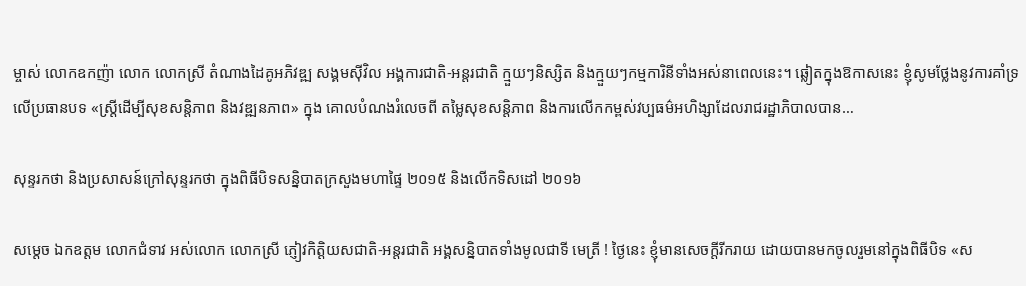ម្ចាស់ លោកឧកញ៉ា លោក លោកស្រី តំណាងដៃគូអភិវឌ្ឍ សង្គមស៊ីវិល អង្គការជាតិ-អន្តរជាតិ ក្មួយៗនិស្សិត និងក្មួយៗកម្មការិនីទាំងអស់នាពេលនេះ។ ឆ្លៀតក្នុងឱកាសនេះ ខ្ញុំសូមថ្លែងនូវការគាំទ្រលើប្រធានបទ «ស្ត្រីដើម្បីសុខសន្តិភាព និងវឌ្ឍនភាព» ក្នុង គោលបំណងរំលេចពី តម្លៃសុខសន្តិភាព និងការលើកកម្ពស់វប្បធម៌អហិង្សាដែលរាជរដ្ឋាភិបាលបាន…

សុន្ទរកថា និងប្រសាសន៍ក្រៅសុន្ទរកថា ក្នុងពិធីបិទសន្និបាតក្រសួងមហាផ្ទៃ ២០១៥ និងលើកទិសដៅ ២០១៦

សម្តេច ឯកឧត្តម លោកជំទាវ អស់លោក លោកស្រី ភ្ញៀវកិត្តិយសជាតិ-អន្តរជាតិ អង្គសន្និបាតទាំងមូលជាទី មេត្រី ! ថ្ងៃនេះ ខ្ញុំមានសេចក្តីរីករាយ ដោយបានមកចូលរួមនៅក្នុងពិធីបិទ «ស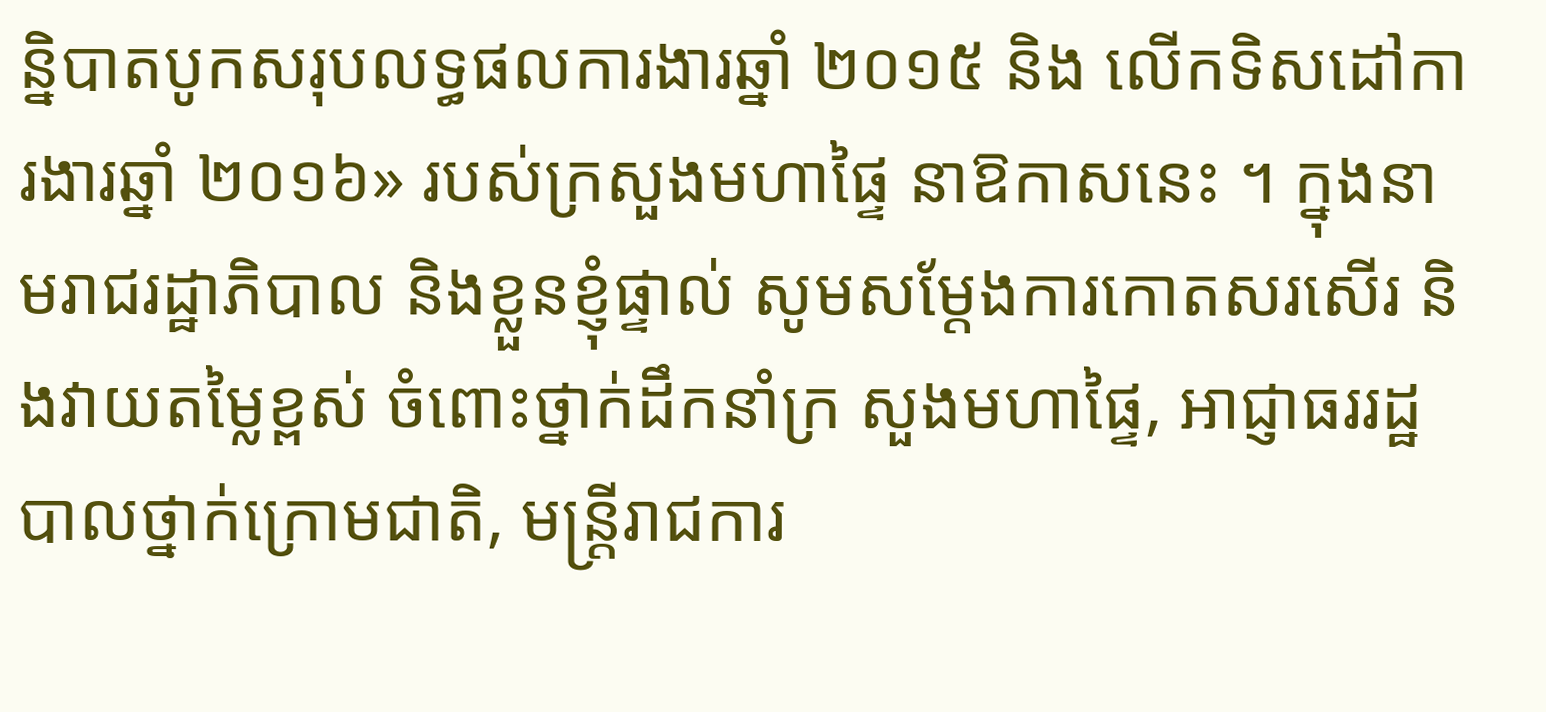ន្និបាតបូកសរុបលទ្ធផលការងារឆ្នាំ ២០១៥ និង លើកទិសដៅការងារឆ្នាំ ២០១៦» របស់ក្រសួងមហាផ្ទៃ នាឱកាសនេះ ។ ក្នុងនាមរាជរដ្ឋាភិបាល និងខ្លួនខ្ញុំផ្ទាល់ សូមសម្តែងការកោតសរសើរ និងវាយតម្លៃខ្ពស់ ចំពោះថ្នាក់ដឹកនាំក្រ សួងមហាផ្ទៃ, ឤជ្ញាធររដ្ឋបាលថ្នាក់ក្រោមជាតិ, មន្ត្រីរាជការ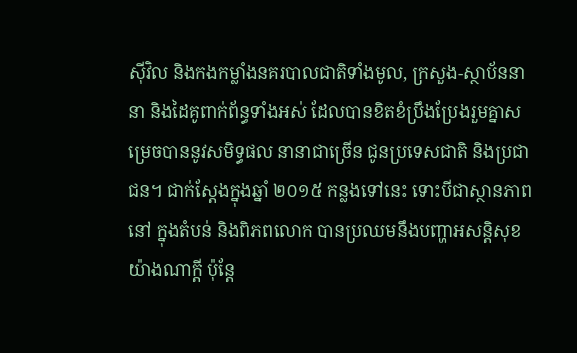ស៊ីវិល និងកងកម្លាំងនគរបាលជាតិទាំងមូល, ក្រសួង-ស្ថាប័ននានា និងដៃគូពាក់ព័ន្ធទាំងអស់ ដែលបានខិតខំប្រឹងប្រែងរួមគ្នាសម្រេចបាននូវសមិទ្ធផល នានាជាច្រើន ជូនប្រទេសជាតិ និងប្រជាជន។ ជាក់ស្តែងក្នុងឆ្នាំ ២០១៥ កន្លងទៅនេះ ទោះបីជាស្ថានភាពនៅ ក្នុងតំបន់ និងពិភពលោក បានប្រឈមនឹងបញ្ហាអសន្តិសុខយ៉ាងណាក្តី ប៉ុន្តែ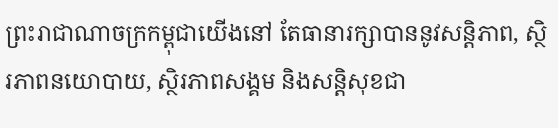ព្រះរាជាណាចក្រកម្ពុជាយើងនៅ តែធានារក្សាបាននូវសន្តិភាព, ស្ថិរភាពនយោបាយ, ស្ថិរភាពសង្គម និងសន្តិសុខជា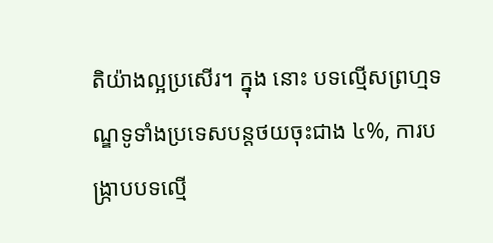តិយ៉ាងល្អប្រសើរ។ ក្នុង នោះ បទល្មើសព្រហ្មទណ្ឌទូទាំងប្រទេសបន្តថយចុះជាង ៤%, ការបង្ក្រាបបទល្មើ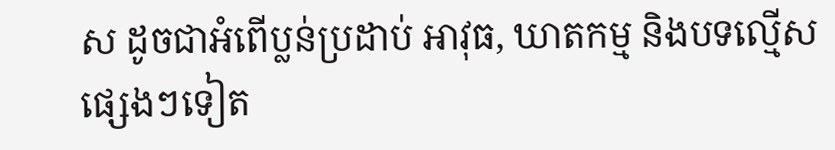ស ដូចជាអំពើប្លន់ប្រដាប់ ឤវុធ, ឃាតកម្ម និងបទល្មើសផ្សេងៗទៀត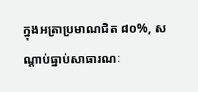ក្នុងអត្រាប្រមាណជិត ៨០%, សណ្តាប់ធ្នាប់សាធារណៈ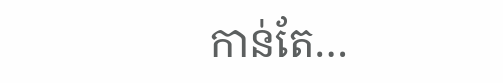កាន់តែ…